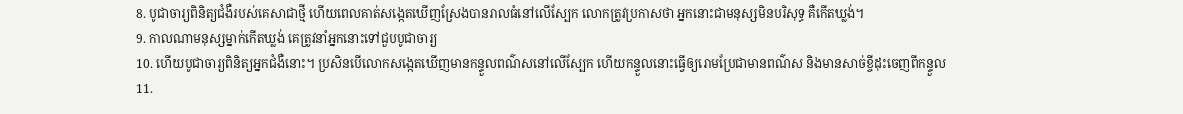8. បូជាចារ្យពិនិត្យជំងឺរបស់គេសាជាថ្មី ហើយពេលគាត់សង្កេតឃើញស្រែងបានរាលធំនៅលើស្បែក លោកត្រូវប្រកាសថា អ្នកនោះជាមនុស្សមិនបរិសុទ្ធ គឺកើតឃ្លង់។
9. កាលណាមនុស្សម្នាក់កើតឃ្លង់ គេត្រូវនាំអ្នកនោះទៅជួបបូជាចារ្យ
10. ហើយបូជាចារ្យពិនិត្យអ្នកជំងឺនោះ។ ប្រសិនបើលោកសង្កេតឃើញមានកន្ទួលពណ៌សនៅលើស្បែក ហើយកន្ទួលនោះធ្វើឲ្យរោមប្រែជាមានពណ៌ស និងមានសាច់ខ្ចីដុះចេញពីកន្ទួល
11.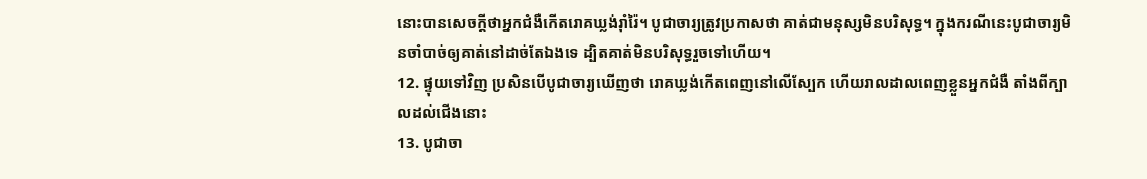នោះបានសេចក្ដីថាអ្នកជំងឺកើតរោគឃ្លង់រ៉ាំរ៉ៃ។ បូជាចារ្យត្រូវប្រកាសថា គាត់ជាមនុស្សមិនបរិសុទ្ធ។ ក្នុងករណីនេះបូជាចារ្យមិនចាំបាច់ឲ្យគាត់នៅដាច់តែឯងទេ ដ្បិតគាត់មិនបរិសុទ្ធរួចទៅហើយ។
12. ផ្ទុយទៅវិញ ប្រសិនបើបូជាចារ្យឃើញថា រោគឃ្លង់កើតពេញនៅលើស្បែក ហើយរាលដាលពេញខ្លួនអ្នកជំងឺ តាំងពីក្បាលដល់ជើងនោះ
13. បូជាចា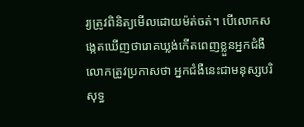រ្យត្រូវពិនិត្យមើលដោយម៉ត់ចត់។ បើលោកសង្កេតឃើញថារោគឃ្លង់កើតពេញខ្លួនអ្នកជំងឺ លោកត្រូវប្រកាសថា អ្នកជំងឺនេះជាមនុស្សបរិសុទ្ធ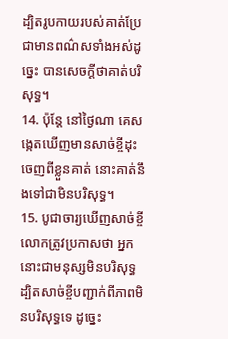ដ្បិតរូបកាយរបស់គាត់ប្រែជាមានពណ៌សទាំងអស់ដូច្នេះ បានសេចក្ដីថាគាត់បរិសុទ្ធ។
14. ប៉ុន្តែ នៅថ្ងៃណា គេសង្កេតឃើញមានសាច់ខ្ចីដុះចេញពីខ្លួនគាត់ នោះគាត់នឹងទៅជាមិនបរិសុទ្ធ។
15. បូជាចារ្យឃើញសាច់ខ្ចី លោកត្រូវប្រកាសថា អ្នកនោះជាមនុស្សមិនបរិសុទ្ធ ដ្បិតសាច់ខ្ចីបញ្ជាក់ពីភាពមិនបរិសុទ្ធទេ ដូច្នេះ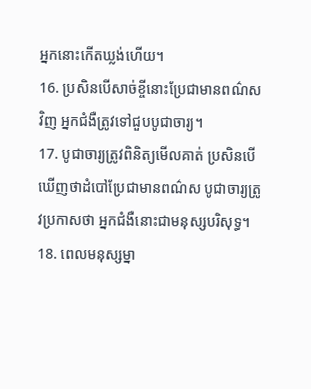អ្នកនោះកើតឃ្លង់ហើយ។
16. ប្រសិនបើសាច់ខ្ចីនោះប្រែជាមានពណ៌សវិញ អ្នកជំងឺត្រូវទៅជួបបូជាចារ្យ។
17. បូជាចារ្យត្រូវពិនិត្យមើលគាត់ ប្រសិនបើឃើញថាដំបៅប្រែជាមានពណ៌ស បូជាចារ្យត្រូវប្រកាសថា អ្នកជំងឺនោះជាមនុស្សបរិសុទ្ធ។
18. ពេលមនុស្សម្នា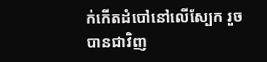ក់កើតដំបៅនៅលើស្បែក រួចបានជាវិញ